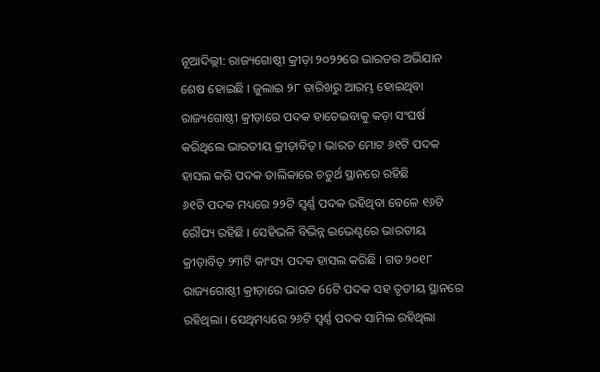ନୂଆଦିଲ୍ଲୀ: ରାଜ୍ୟଗୋଷ୍ଠୀ କ୍ରୀଡ଼ା ୨୦୨୨ରେ ଭାରତର ଅଭିଯାନ ଶେଷ ହୋଇଛି । ଜୁଲାଇ ୨୮ ତାରିଖରୁ ଆରମ୍ଭ ହୋଇଥିବା ରାଜ୍ୟଗୋଷ୍ଠୀ କ୍ରୀଡ଼ାରେ ପଦକ ହାତେଇବାକୁ କଡ଼ା ସଂଘର୍ଷ କରିଥିଲେ ଭାରତୀୟ କ୍ରୀଡ଼ାବିତ୍ । ଭାରତ ମୋଟ ୬୧ଟି ପଦକ ହାସଲ କରି ପଦକ ତାଲିକାରେ ଚତୁର୍ଥ ସ୍ଥାନରେ ରହିଛି
୬୧ଟି ପଦକ ମଧ୍ୟରେ ୨୨ଟି ସ୍ବର୍ଣ୍ଣ ପଦକ ରହିଥିବା ବେଳେ ୧୬ଟି ରୌପ୍ୟ ରହିଛି । ସେହିଭଳି ବିଭିନ୍ନ ଇଭେଣ୍ଟରେ ଭାରତୀୟ କ୍ରୀଡ଼ାବିତ୍ ୨୩ଟି କାଂସ୍ୟ ପଦକ ହାସଲ କରିଛି । ଗତ ୨୦୧୮ ରାଜ୍ୟଗୋଷ୍ଠୀ କ୍ରୀଡ଼ାରେ ଭାରତ 66ଟି ପଦକ ସହ ତୃତୀୟ ସ୍ଥାନରେ ରହିଥିଲା । ସେଥିମଧ୍ୟରେ ୨୬ଟି ସ୍ବର୍ଣ୍ଣ ପଦକ ସାମିଲ ରହିଥିଲା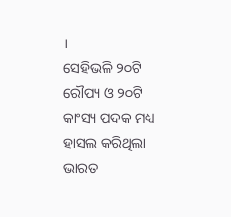।
ସେହିଭଳି ୨୦ଟି ରୌପ୍ୟ ଓ ୨୦ଟି କାଂସ୍ୟ ପଦକ ମଧ୍ୟ ହାସଲ କରିଥିଲା ଭାରତ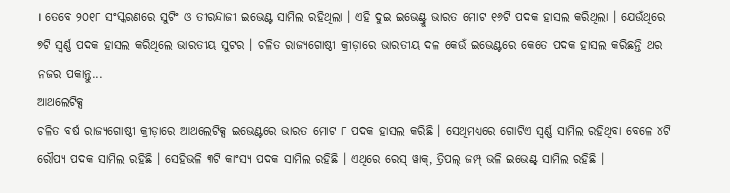। ତେବେ ୨୦୧୮ ସଂସ୍କରଣରେ ସୁଟିଂ ଓ ତୀରନ୍ଦାଜୀ ଇଭେଣ୍ଟ ସାମିଲ ରହିଥିଲା । ଏହି ଦୁଇ ଇଭେଣ୍ଟ୍ରୁ ଭାରତ ମୋଟ ୧୬ଟି ପଦକ ହାସଲ କରିଥିଲା । ଯେଉଁଥିରେ ୭ଟି ସ୍ବର୍ଣ୍ଣ ପଦକ ହାସଲ କରିଥିଲେ ଭାରତୀୟ ସୁଟର । ଚଳିତ ରାଜ୍ୟଗୋଷ୍ଠୀ କ୍ରୀଡ଼ାରେ ଭାରତୀୟ ଦଳ କେଉଁ ଇଭେଣ୍ଟରେ କେତେ ପଦକ ହାସଲ କରିଛନ୍ତି ଥର ନଜର ପକାନ୍ତୁ...
ଆଥଲେଟିକ୍ସ
ଚଳିତ ବର୍ଷ ରାଜ୍ୟଗୋଷ୍ଠୀ କ୍ରୀଡ଼ାରେ ଆଥଲେଟିକ୍ସ ଇଭେଣ୍ଟରେ ଭାରତ ମୋଟ ୮ ପଦକ ହାସଲ କରିଛି । ସେଥିମଧ୍ୟରେ ଗୋଟିଏ ସ୍ବର୍ଣ୍ଣ ସାମିଲ ରହିଥିବା ବେଳେ ୪ଟି ରୌପ୍ୟ ପଦକ ସାମିଲ ରହିଛି । ସେହିଭଳି ୩ଟି କାଂସ୍ୟ ପଦକ ସାମିଲ ରହିଛି । ଏଥିରେ ରେସ୍ ୱାକ୍, ତ୍ରିପଲ୍ ଜମ୍ପ୍ ଭଳି ଇଭେଣ୍ଟ୍ ସାମିଲ ରହିଛି ।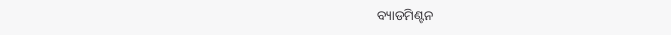ବ୍ୟାଡମିଣ୍ଟନ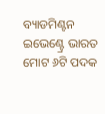ବ୍ୟାଡମିଣ୍ଟନ ଇଭେଣ୍ଟ୍ରେ ଭାରତ ମୋଟ ୬ଟି ପଦକ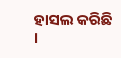ହାସଲ କରିଛି ।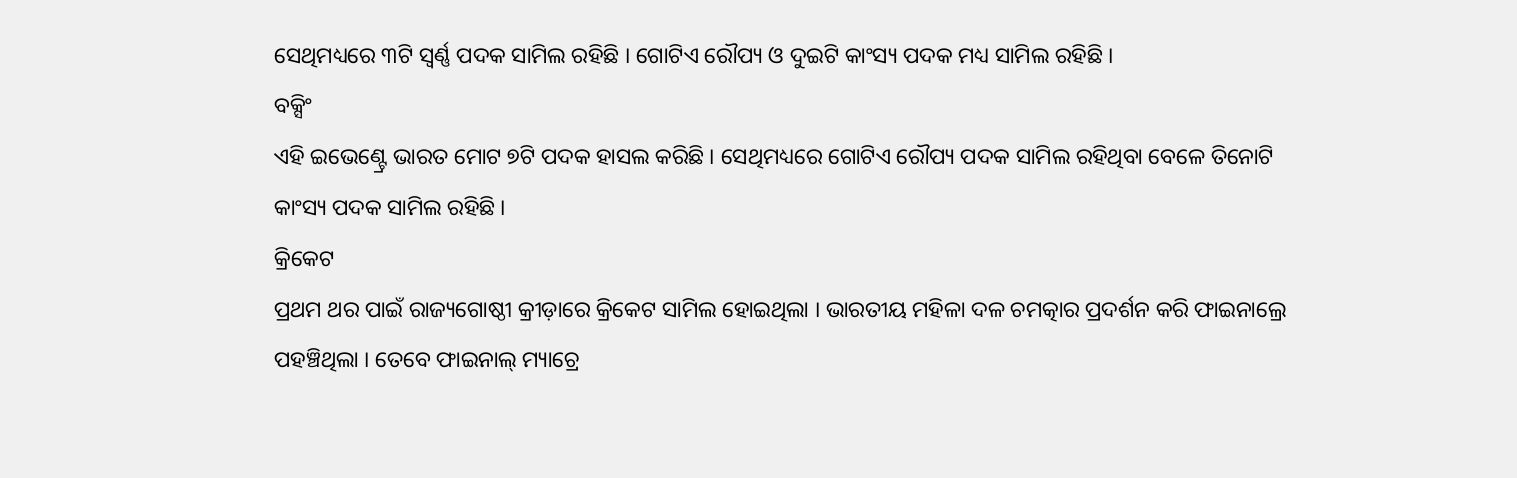ସେଥିମଧ୍ୟରେ ୩ଟି ସ୍ବର୍ଣ୍ଣ ପଦକ ସାମିଲ ରହିଛି । ଗୋଟିଏ ରୌପ୍ୟ ଓ ଦୁଇଟି କାଂସ୍ୟ ପଦକ ମଧ୍ୟ ସାମିଲ ରହିଛି ।
ବକ୍ସିଂ
ଏହି ଇଭେଣ୍ଟ୍ରେ ଭାରତ ମୋଟ ୭ଟି ପଦକ ହାସଲ କରିଛି । ସେଥିମଧ୍ୟରେ ଗୋଟିଏ ରୌପ୍ୟ ପଦକ ସାମିଲ ରହିଥିବା ବେଳେ ତିନୋଟି କାଂସ୍ୟ ପଦକ ସାମିଲ ରହିଛି ।
କ୍ରିକେଟ
ପ୍ରଥମ ଥର ପାଇଁ ରାଜ୍ୟଗୋଷ୍ଠୀ କ୍ରୀଡ଼ାରେ କ୍ରିକେଟ ସାମିଲ ହୋଇଥିଲା । ଭାରତୀୟ ମହିଳା ଦଳ ଚମତ୍କାର ପ୍ରଦର୍ଶନ କରି ଫାଇନାଲ୍ରେ ପହଞ୍ଚିଥିଲା । ତେବେ ଫାଇନାଲ୍ ମ୍ୟାଚ୍ରେ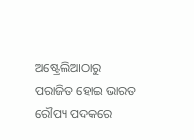ଅଷ୍ଟ୍ରେଲିଆଠାରୁ ପରାଜିତ ହୋଇ ଭାରତ ରୌପ୍ୟ ପଦକରେ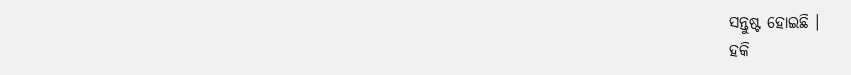ସନ୍ତୁଷ୍ଟ ହୋଇଛି ।
ହକି